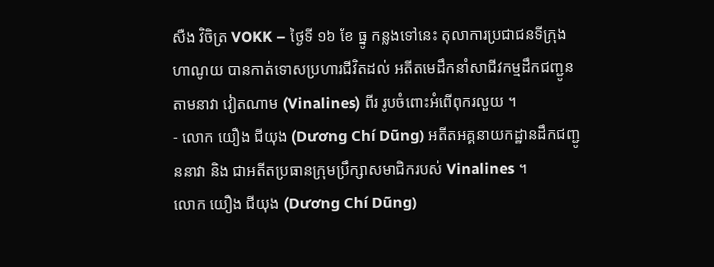សឺង វិចិត្រ VOKK – ថ្ងៃទី ១៦ ខែ ធ្នូ កន្លងទៅនេះ តុលាការប្រជាជនទីក្រុងហាណូយ បានកាត់ទោសប្រហារជីវិតដល់ អតីតមេដឹកនាំសាជីវកម្មដឹកជញ្ជូនតាមនាវា វៀតណាម (Vinalines) ពីរ រូបចំពោះអំពើពុករលួយ ។
- លោក យឿង ជីយុង (Dương Chí Dũng) អតីតអគ្គនាយកដ្ឋានដឹកជញ្ជូននាវា និង ជាអតីតប្រធានក្រុមប្រឹក្សាសមាជិករបស់ Vinalines ។
លោក យឿង ជីយុង (Dương Chí Dũng)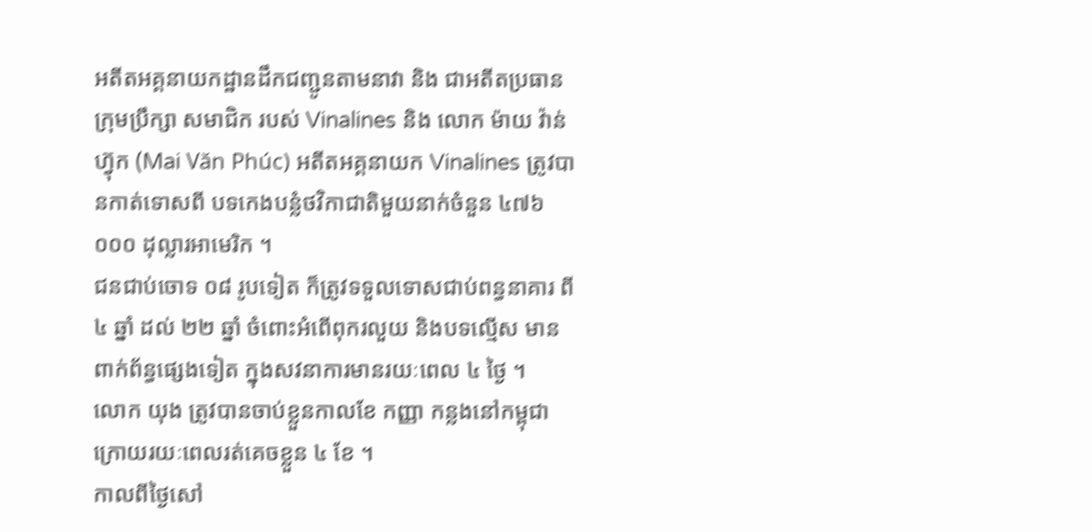អតីតអគ្គនាយកដ្ឋានដឹកជញ្ជូនតាមនាវា និង ជាអតីតប្រធានក្រុមប្រឹក្សា សមាជិក របស់ Vinalines និង លោក ម៉ាយ វ៉ាន់ ហ្វ៊ុក (Mai Văn Phúc) អតីតអគ្គនាយក Vinalines ត្រូវបានកាត់ទោសពី បទកេងបន្លំថវិកាជាតិមួយនាក់ចំនួន ៤៧៦ ០០០ ដុល្លារអាមេរិក ។
ជនជាប់ចោទ ០៨ រូបទៀត ក៏ត្រូវទទួលទោសជាប់ពន្ធនាគារ ពី ៤ ឆ្នាំ ដល់ ២២ ឆ្នាំ ចំពោះអំពើពុករលួយ និងបទល្មើស មានពាក់ព័ន្ធផ្សេងទៀត ក្នុងសវនាការមានរយៈពេល ៤ ថ្ងៃ ។
លោក យុង ត្រូវបានចាប់ខ្លួនកាលខែ កញ្ញា កន្លងនៅកម្ពុជា ក្រោយរយៈពេលរត់គេចខ្លួន ៤ ខែ ។
កាលពីថ្ងៃសៅ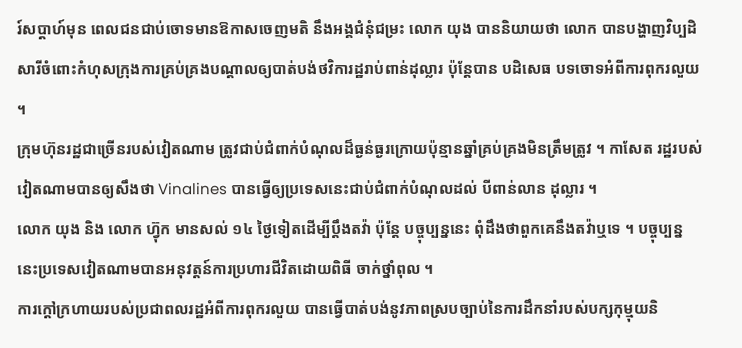រ៍សប្ដាហ៍មុន ពេលជនជាប់ចោទមានឱកាសចេញមតិ នឹងអង្គជំនុំជម្រះ លោក យុង បាននិយាយថា លោក បានបង្ហាញវិប្បដិសារីចំពោះកំហុសក្រុងការគ្រប់គ្រងបណ្ដាលឲ្យបាត់បង់ថវិការដ្ឋរាប់ពាន់ដុល្លារ ប៉ុន្តែបាន បដិសេធ បទចោទអំពីការពុករលួយ ។
ក្រុមហ៊ុនរដ្ឋជាច្រើនរបស់វៀតណាម ត្រូវជាប់ជំពាក់បំណុលដ៏ធ្ងន់ធ្ងរក្រោយប៉ុន្មានឆ្នាំគ្រប់គ្រងមិនត្រឹមត្រូវ ។ កាសែត រដ្ឋរបស់វៀតណាមបានឲ្យសឹងថា Vinalines បានធ្វើឲ្យប្រទេសនេះជាប់ជំពាក់បំណុលដល់ បីពាន់លាន ដុល្លារ ។
លោក យុង និង លោក ហ្វ៊ុក មានសល់ ១៤ ថ្ងៃទៀតដើម្បីប្ដឹងតវ៉ា ប៉ុន្តែ បច្ចុប្បន្ននេះ ពុំដឹងថាពួកគេនឹងតវ៉ាឬទេ ។ បច្ចុប្បន្ននេះប្រទេសវៀតណាមបានអនុវត្តន៍ការប្រហារជីវិតដោយពិធី ចាក់ថ្នាំពុល ។
ការក្ដៅក្រហាយរបស់ប្រជាពលរដ្ឋអំពីការពុករលួយ បានធ្វើបាត់បង់នូវភាពស្របច្បាប់នៃការដឹកនាំរបស់បក្សកុម្មុយនិ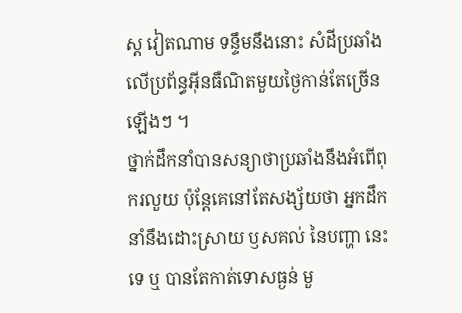ស្ត វៀតណាម ទន្ទឹមនឹងនោះ សំដីប្រឆាំងលើប្រព័ន្ធអ៊ីនធឺណិតមួយថ្ងៃកាន់តែច្រើនឡើងៗ ។
ថ្នាក់ដឹកនាំបានសន្យាថាប្រឆាំងនឹងអំពើពុករលួយ ប៉ុន្តែគេនៅតែសង្ស័យថា អ្នកដឹកនាំនឹងដោះស្រាយ ឫសគល់ នៃបញ្ហា នេះទេ ឬ បានតែកាត់ទោសធ្ងន់ មួ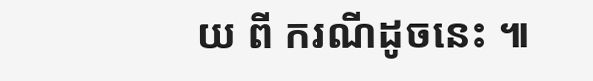យ ពី ករណីដូចនេះ ៕